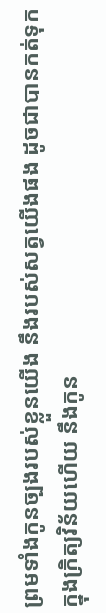ព្រមទាំងកូនច្បងរបស់ខ្លួនយើង នឹងរបស់សត្វយើងផង ដូចជាបានកត់ទុកក្នុងក្រិត្យវិន័យហើយ នឹងកូន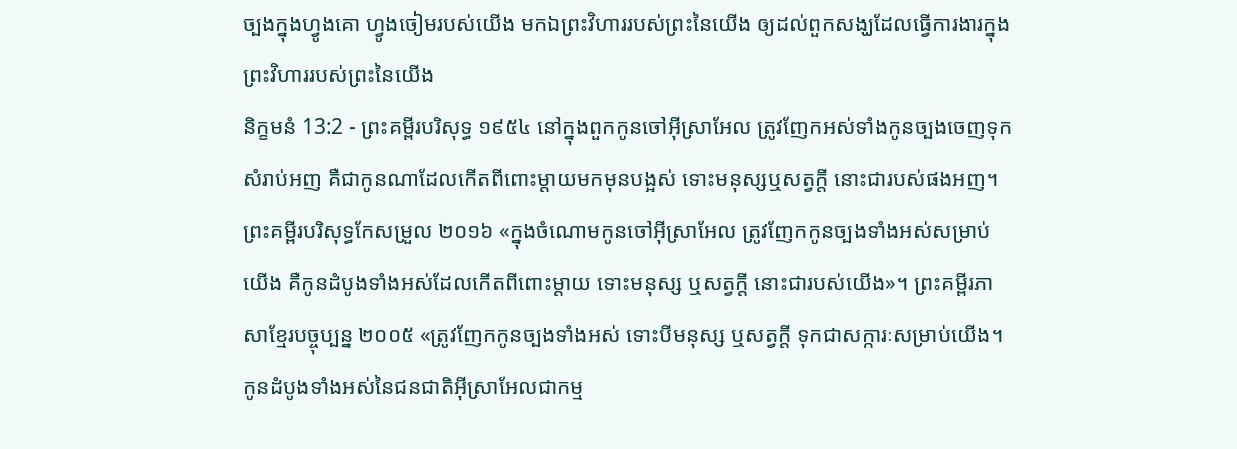ច្បងក្នុងហ្វូងគោ ហ្វូងចៀមរបស់យើង មកឯព្រះវិហាររបស់ព្រះនៃយើង ឲ្យដល់ពួកសង្ឃដែលធ្វើការងារក្នុងព្រះវិហាររបស់ព្រះនៃយើង
និក្ខមនំ 13:2 - ព្រះគម្ពីរបរិសុទ្ធ ១៩៥៤ នៅក្នុងពួកកូនចៅអ៊ីស្រាអែល ត្រូវញែកអស់ទាំងកូនច្បងចេញទុកសំរាប់អញ គឺជាកូនណាដែលកើតពីពោះម្តាយមកមុនបង្អស់ ទោះមនុស្សឬសត្វក្តី នោះជារបស់ផងអញ។ ព្រះគម្ពីរបរិសុទ្ធកែសម្រួល ២០១៦ «ក្នុងចំណោមកូនចៅអ៊ីស្រាអែល ត្រូវញែកកូនច្បងទាំងអស់សម្រាប់យើង គឺកូនដំបូងទាំងអស់ដែលកើតពីពោះម្តាយ ទោះមនុស្ស ឬសត្វក្ដី នោះជារបស់យើង»។ ព្រះគម្ពីរភាសាខ្មែរបច្ចុប្បន្ន ២០០៥ «ត្រូវញែកកូនច្បងទាំងអស់ ទោះបីមនុស្ស ឬសត្វក្ដី ទុកជាសក្ការៈសម្រាប់យើង។ កូនដំបូងទាំងអស់នៃជនជាតិអ៊ីស្រាអែលជាកម្ម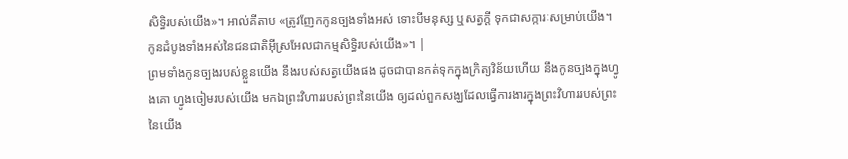សិទ្ធិរបស់យើង»។ អាល់គីតាប «ត្រូវញែកកូនច្បងទាំងអស់ ទោះបីមនុស្ស ឬសត្វក្តី ទុកជាសក្ការៈសម្រាប់យើង។ កូនដំបូងទាំងអស់នៃជនជាតិអ៊ីស្រអែលជាកម្មសិទ្ធិរបស់យើង»។ |
ព្រមទាំងកូនច្បងរបស់ខ្លួនយើង នឹងរបស់សត្វយើងផង ដូចជាបានកត់ទុកក្នុងក្រិត្យវិន័យហើយ នឹងកូនច្បងក្នុងហ្វូងគោ ហ្វូងចៀមរបស់យើង មកឯព្រះវិហាររបស់ព្រះនៃយើង ឲ្យដល់ពួកសង្ឃដែលធ្វើការងារក្នុងព្រះវិហាររបស់ព្រះនៃយើង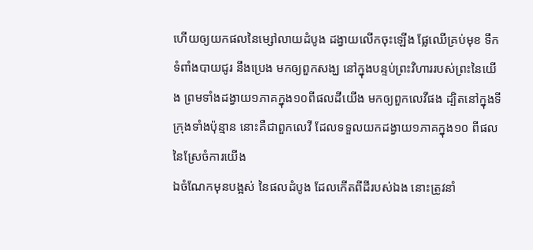ហើយឲ្យយកផលនៃម្សៅលាយដំបូង ដង្វាយលើកចុះឡើង ផ្លែឈើគ្រប់មុខ ទឹកទំពាំងបាយជូរ នឹងប្រេង មកឲ្យពួកសង្ឃ នៅក្នុងបន្ទប់ព្រះវិហាររបស់ព្រះនៃយើង ព្រមទាំងដង្វាយ១ភាគក្នុង១០ពីផលដីយើង មកឲ្យពួកលេវីផង ដ្បិតនៅក្នុងទីក្រុងទាំងប៉ុន្មាន នោះគឺជាពួកលេវី ដែលទទួលយកដង្វាយ១ភាគក្នុង១០ ពីផលនៃស្រែចំការយើង
ឯចំណែកមុនបង្អស់ នៃផលដំបូង ដែលកើតពីដីរបស់ឯង នោះត្រូវនាំ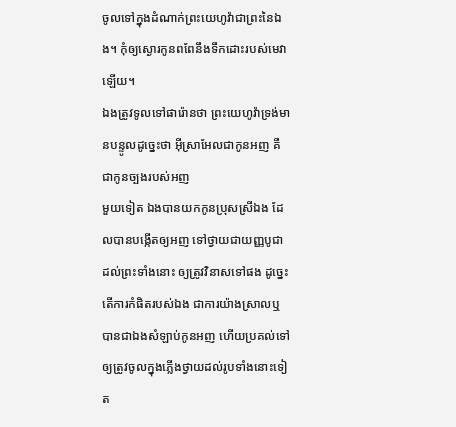ចូលទៅក្នុងដំណាក់ព្រះយេហូវ៉ាជាព្រះនៃឯង។ កុំឲ្យស្ងោរកូនពពែនឹងទឹកដោះរបស់មេវាឡើយ។
ឯងត្រូវទូលទៅផារ៉ោនថា ព្រះយេហូវ៉ាទ្រង់មានបន្ទូលដូច្នេះថា អ៊ីស្រាអែលជាកូនអញ គឺជាកូនច្បងរបស់អញ
មួយទៀត ឯងបានយកកូនប្រុសស្រីឯង ដែលបានបង្កើតឲ្យអញ ទៅថ្វាយជាយញ្ញបូជាដល់ព្រះទាំងនោះ ឲ្យត្រូវវិនាសទៅផង ដូច្នេះតើការកំផិតរបស់ឯង ជាការយ៉ាងស្រាលឬ
បានជាឯងសំឡាប់កូនអញ ហើយប្រគល់ទៅឲ្យត្រូវចូលក្នុងភ្លើងថ្វាយដល់រូបទាំងនោះទៀត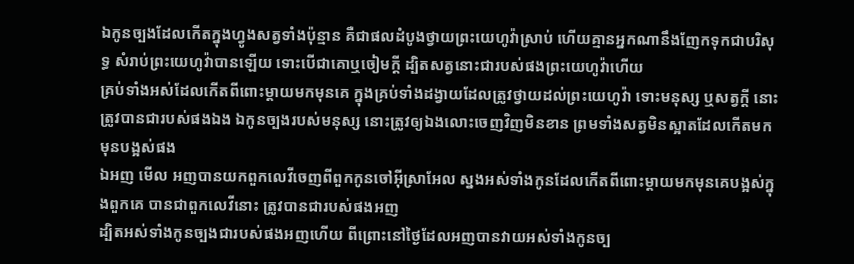ឯកូនច្បងដែលកើតក្នុងហ្វូងសត្វទាំងប៉ុន្មាន គឺជាផលដំបូងថ្វាយព្រះយេហូវ៉ាស្រាប់ ហើយគ្មានអ្នកណានឹងញែកទុកជាបរិសុទ្ធ សំរាប់ព្រះយេហូវ៉ាបានឡើយ ទោះបើជាគោឬចៀមក្តី ដ្បិតសត្វនោះជារបស់ផងព្រះយេហូវ៉ាហើយ
គ្រប់ទាំងអស់ដែលកើតពីពោះម្តាយមកមុនគេ ក្នុងគ្រប់ទាំងដង្វាយដែលត្រូវថ្វាយដល់ព្រះយេហូវ៉ា ទោះមនុស្ស ឬសត្វក្តី នោះត្រូវបានជារបស់ផងឯង ឯកូនច្បងរបស់មនុស្ស នោះត្រូវឲ្យឯងលោះចេញវិញមិនខាន ព្រមទាំងសត្វមិនស្អាតដែលកើតមកមុនបង្អស់ផង
ឯអញ មើល អញបានយកពួកលេវីចេញពីពួកកូនចៅអ៊ីស្រាអែល ស្នងអស់ទាំងកូនដែលកើតពីពោះម្តាយមកមុនគេបង្អស់ក្នុងពួកគេ បានជាពួកលេវីនោះ ត្រូវបានជារបស់ផងអញ
ដ្បិតអស់ទាំងកូនច្បងជារបស់ផងអញហើយ ពីព្រោះនៅថ្ងៃដែលអញបានវាយអស់ទាំងកូនច្ប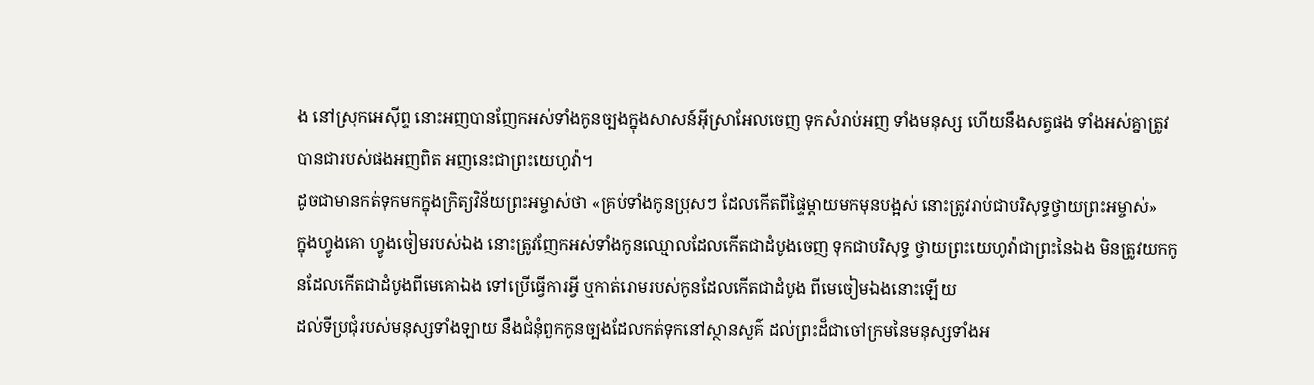ង នៅស្រុកអេស៊ីព្ទ នោះអញបានញែកអស់ទាំងកូនច្បងក្នុងសាសន៍អ៊ីស្រាអែលចេញ ទុកសំរាប់អញ ទាំងមនុស្ស ហើយនឹងសត្វផង ទាំងអស់គ្នាត្រូវបានជារបស់ផងអញពិត អញនេះជាព្រះយេហូវ៉ា។
ដូចជាមានកត់ទុកមកក្នុងក្រិត្យវិន័យព្រះអម្ចាស់ថា «គ្រប់ទាំងកូនប្រុសៗ ដែលកើតពីផ្ទៃម្តាយមកមុនបង្អស់ នោះត្រូវរាប់ជាបរិសុទ្ធថ្វាយព្រះអម្ចាស់»
ក្នុងហ្វូងគោ ហ្វូងចៀមរបស់ឯង នោះត្រូវញែកអស់ទាំងកូនឈ្មោលដែលកើតជាដំបូងចេញ ទុកជាបរិសុទ្ធ ថ្វាយព្រះយេហូវ៉ាជាព្រះនៃឯង មិនត្រូវយកកូនដែលកើតជាដំបូងពីមេគោឯង ទៅប្រើធ្វើការអ្វី ឬកាត់រោមរបស់កូនដែលកើតជាដំបូង ពីមេចៀមឯងនោះឡើយ
ដល់ទីប្រជុំរបស់មនុស្សទាំងឡាយ នឹងជំនុំពួកកូនច្បងដែលកត់ទុកនៅស្ថានសួគ៌ ដល់ព្រះដ៏ជាចៅក្រមនៃមនុស្សទាំងអ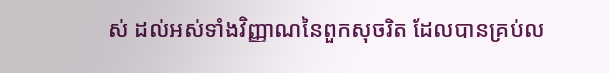ស់ ដល់អស់ទាំងវិញ្ញាណនៃពួកសុចរិត ដែលបានគ្រប់ល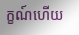ក្ខណ៍ហើយ